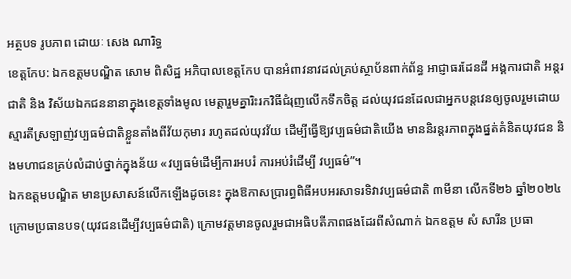អត្ថបទ រូបភាព ដោយៈ សេង ណារិទ្ធ
ខេត្តកែប: ឯកឧត្តមបណ្ឌិត សោម ពិសិដ្ឋ អភិបាលខេត្តកែប បានអំពាវនាវដល់គ្រប់ស្ថាប័នពាក់ព័ន្ធ អាជ្ញាធរដែនដី អង្គការជាតិ អន្តរជាតិ និង វិស័យឯកជននានាក្នុងខេត្តទាំងមូល មេត្តារួមគ្នារិះរកវិធីជំរុញលើកទឹកចិត្ត ដល់យុវជនដែលជាអ្នកបន្តវេនឲ្យចូលរួមដោយស្មារតីស្រឡាញ់វប្បធម៌ជាតិខ្លួនតាំងពីវ័យកុមារ រហូតដល់យុវវ័យ ដើម្បីធ្វើឱ្យវប្បធម៌ជាតិយើង មាននិរន្ដរភាពក្នុងផ្នត់គំនិតយុវជន និងមហាជនគ្រប់លំដាប់ថ្នាក់ក្នុងន័យ «វប្បធម៌ដើម្បីការអបរំ ការអប់រំដើម្បី វប្បធម៌”។
ឯកឧត្តមបណ្ឌិត មានប្រសាសន៍លើកឡើងដូចនេះ ក្នុងឱកាសប្រារព្ធពិធីអបអរសាទរទិវាវប្បធម៌ជាតិ ៣មីនា លើកទី២៦ ឆ្នាំ២០២៤ ក្រោមប្រធានបទ(យុវជនដើម្បីវប្បធម៌ជាតិ) ក្រោមវត្តមានចូលរួមជាអធិបតីភាពផងដែរពីសំណាក់ ឯកឧត្តម សំ សារីន ប្រធា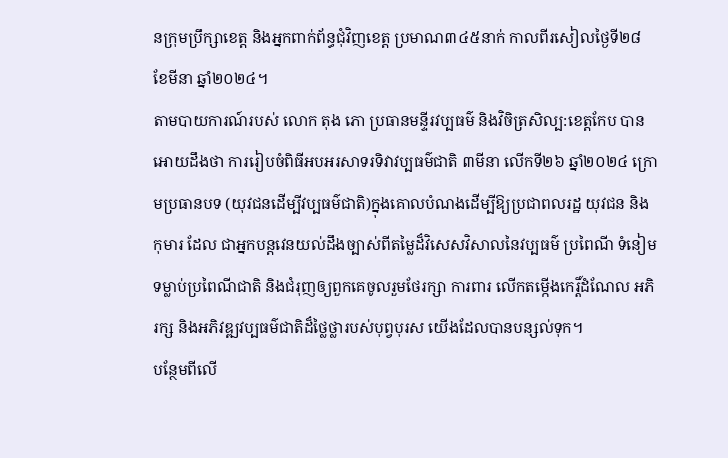នក្រុមប្រឹក្សាខេត្ត និងអ្នកពាក់ព័ន្ធជុំវិញខេត្ត ប្រមាណ៣៤៥នាក់ កាលពីរសៀលថ្ងៃទី២៨ ខែមីនា ឆ្នាំ២០២៤។
តាមបាយការណ៍របស់ លោក តុង ភោ ប្រធានមន្ទីរវប្បធម៌ និងវិចិត្រសិល្ប:ខេត្តកែប បានអោយដឹងថា ការរៀបចំពិធីអបអរសាទរទិវាវប្បធម៌ជាតិ ៣មីនា លើកទី២៦ ឆ្នាំ២០២៤ ក្រោមប្រធានបទ (យុវជនដើម្បីវប្បធម៌ជាតិ)ក្នុងគោលបំណងដើម្បីឱ្យប្រជាពលរដ្ឋ យុវជន និងកុមារ ដែល ជាអ្នកបន្តវេនយល់ដឹងច្បាស់ពីតម្លៃដ៏វិសេសវិសាលនៃវប្បធម៌ ប្រពៃណី ទំនៀមទម្លាប់ប្រពៃណីជាតិ និងជំរុញឲ្យពួកគេចូលរួមថែរក្សា ការពារ លើកតម្កើងកេរ្ដិ៍ដំណែល អភិរក្ស និងអភិវឌ្ឍវប្បធម៌ជាតិដ៏ថ្លៃថ្លារបស់បុព្វបុរស យើងដែលបានបន្សល់ទុក។
បន្ថែមពីលើ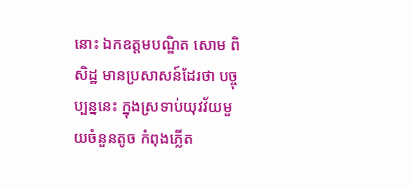នោះ ឯកឧត្តមបណ្ឌិត សោម ពិសិដ្ឋ មានប្រសាសន៍ដែរថា បច្ចុប្បន្ននេះ ក្នុងស្រទាប់យុវវ័យមួយចំនួនតូច កំពុងភ្លើត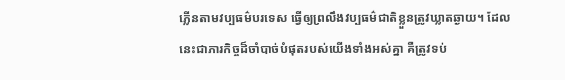ភ្លើនតាមវប្បធម៌បរទេស ធ្វើឲ្យព្រលឹងវប្បធម៌ជាតិខ្លួនត្រូវឃ្លាតឆ្ងាយ។ ដែលនេះជាភារកិច្ចដ៏ចាំបាច់បំផុតរបស់យើងទាំងអស់គ្នា គឺត្រូវទប់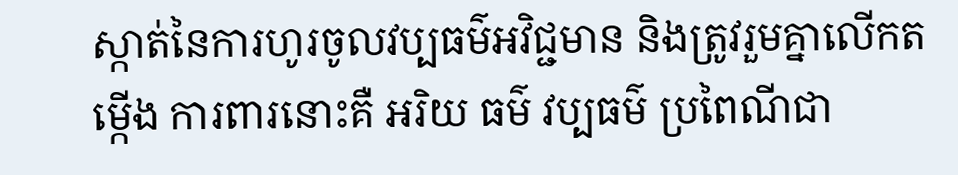ស្កាត់នៃការហូរចូលវប្បធម៌អវិជ្ជមាន និងត្រូវរួមគ្នាលើកតម្កើង ការពារនោះគឺ អរិយ ធម៌ វប្បធម៌ ប្រពៃណីជា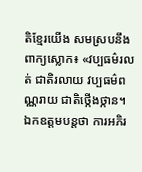តិខ្មែរយើង សមស្របនឹងពាក្យស្លោក៖ «វប្បធម៌រលត់ ជាតិរលាយ វប្បធម៌ពណ្ណរាយ ជាតិថ្កើងថ្កាន។
ឯកឧត្តមបន្តថា ការអភិរ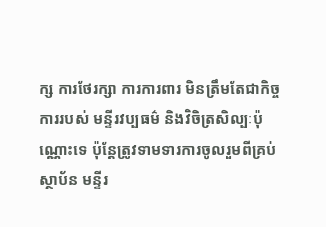ក្ស ការថែរក្សា ការការពារ មិនត្រឹមតែជាកិច្ចការរបស់ មន្ទីរវប្បធម៌ និងវិចិត្រសិល្បៈប៉ុណ្ណោះទេ ប៉ុន្តែត្រូវទាមទារការចូលរួមពីគ្រប់ស្ថាប័ន មន្ទីរ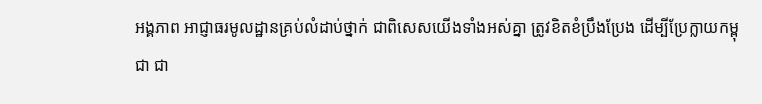អង្គភាព អាជ្ញាធរមូលដ្ឋានគ្រប់លំដាប់ថ្នាក់ ជាពិសេសយើងទាំងអស់គ្នា ត្រូវខិតខំប្រឹងប្រែង ដើម្បីប្រែក្លាយកម្ពុជា ជា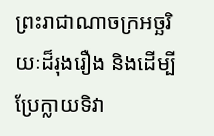ព្រះរាជាណាចក្រអច្ឆរិយៈដ៏រុងរឿង និងដើម្បីប្រែក្លាយទិវា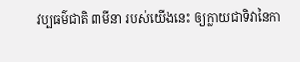វប្បធម៌ជាតិ ៣មីនា របស់យើងនេះ ឲ្យក្លាយជាទិវានៃកា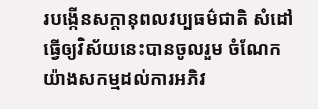របង្កើនសក្តានុពលវប្បធម៌ជាតិ សំដៅធ្វើឲ្យវិស័យនេះបានចូលរួម ចំណែកយ៉ាងសកម្មដល់ការអភិវ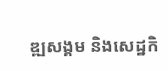ឌ្ឍសង្គម និងសេដ្ឋកិ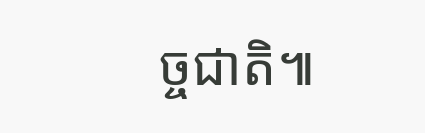ច្ចជាតិ៕